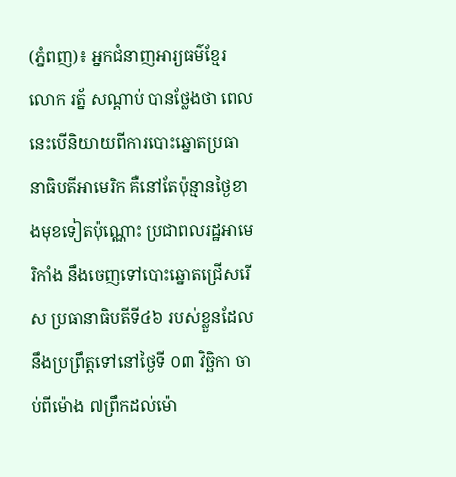(ភ្នំពញ)៖ អ្នកជំនាញអារ្យធម៌ខ្មែរ លោក រត្ន័ សណ្ដាប់ បានថ្លែងថា ពេលនេះបើនិយាយពីការបោះឆ្នោតប្រធានាធិបតីអាមេរិក គឺនៅតែប៉ុន្មានថ្ងៃខាងមុខទៀតប៉ុណ្ណោះ ប្រជាពលរដ្ឋអាមេរិកាំង នឹងចេញទៅបោះឆ្នោតជ្រើសរើស ប្រធានាធិបតីទី៤៦ របស់ខ្លួនដែលនឹងប្រព្រឹត្ដទៅនៅថ្ងៃទី ០៣ វិច្ឆិកា ចាប់ពីម៉ោង ៧ព្រឹកដល់ម៉ោ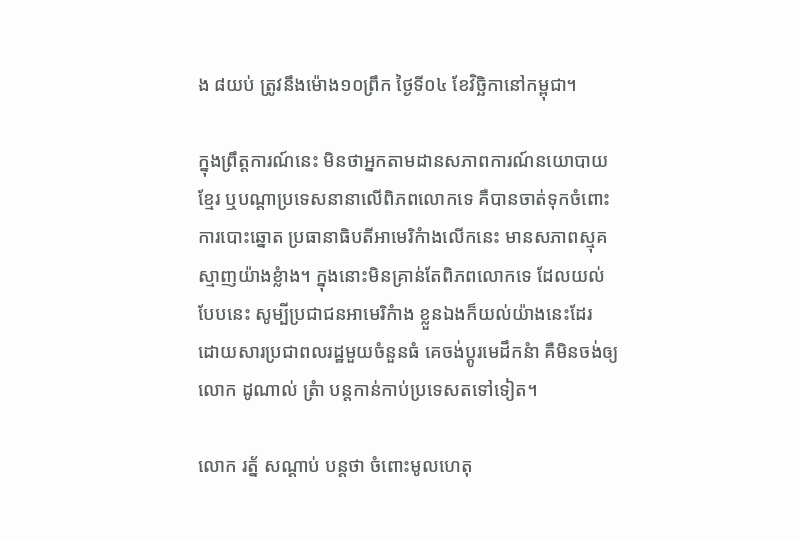ង ៨យប់ ត្រូវនឹងម៉ោង១០ព្រឹក ថ្ងៃទី០៤ ខែវិច្ឆិកានៅកម្ពុជា។

ក្នុងព្រឹត្តការណ៍នេះ មិនថាអ្នកតាមដានសភាពការណ៍នយោបាយខ្មែរ ឬបណ្ដាប្រទេសនានាលើពិភពលោកទេ គឺបានចាត់ទុកចំពោះការបោះឆ្នោត ប្រធានាធិបតីអាមេរិកំាងលើកនេះ មានសភាពស្មុគស្មាញយ៉ាងខ្លំាង។ ក្នុងនោះមិនគ្រាន់តែពិភពលោកទេ ដែលយល់បែបនេះ សូម្បីប្រជាជនអាមេរិកំាង ខ្លួនឯងក៏យល់យ៉ាងនេះដែរ ដោយសារប្រជាពលរដ្ឋមួយចំនួនធំ គេចង់ប្ដូរមេដឹកនំា គឺមិនចង់ឲ្យលោក ដូណាល់ ត្រំា បន្ដកាន់កាប់ប្រទេសតទៅទៀត។

លោក រត្ន័ សណ្ដាប់ បន្ដថា ចំពោះមូលហេតុ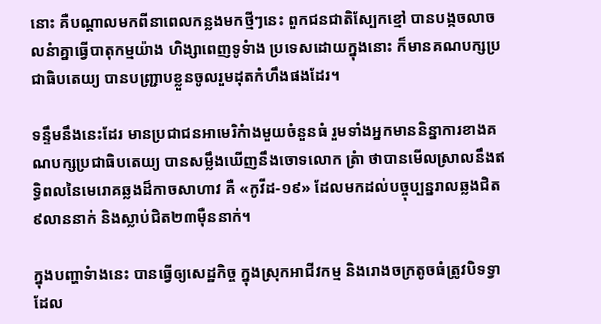នោះ គឺបណ្ដាលមកពីនាពេលកន្លងមកថ្មីៗនេះ ពួកជនជាតិស្បែកខ្មៅ បានបង្កចលាចលនំាគ្នាធ្វើបាតុកម្មយ៉ាង ហិង្សាពេញទូទំាង ប្រទេសដោយក្នុងនោះ ក៏មានគណបក្សប្រជាធិបតេយ្យ បានបញ្ជ្រាបខ្លួនចូលរួមដុតកំហឹងផងដែរ។

ទន្ទឹមនឹងនេះដែរ មានប្រជាជនអាមេរិកំាងមួយចំនួនធំ រួមទាំងអ្នកមាននិន្នាការខាងគណបក្សប្រជាធិបតេយ្យ បានសម្លឹងឃើញនឹងចោទលោក ត្រំា ថាបានមើលស្រាលនឹងឥទ្ធិពលនៃមេរោគឆ្លងដ៏កាចសាហាវ គឺ «កូវីដ-១៩» ដែលមកដល់បច្ចុប្បន្នរាលឆ្លងជិត៩លាននាក់ និងស្លាប់ជិត២៣ម៉ឺននាក់។

ក្នុងបញ្ហាទំាងនេះ បានធ្វើឲ្យសេដ្ឋកិច្ច ក្នុងស្រុកអាជីវកម្ម និងរោងចក្រតូចធំត្រូវបិទទ្វា ដែល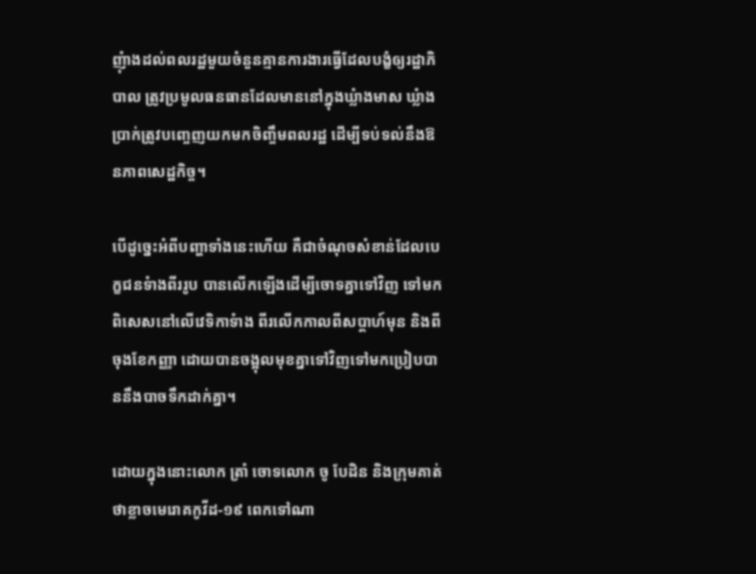ញុំាងដល់ពលរដ្ឋមួយចំនួនគ្មានការងារធ្វើដែលបង្ខំឲ្យរដ្ឋាភិបាល ត្រូវប្រមូលធនធានដែលមាននៅក្នុងឃ្លំាងមាស ឃ្លំាងប្រាក់ត្រូវបញ្ចេញយកមកចិញ្ចឹមពលរដ្ឋ ដើម្បីទប់ទល់នឹងឱនភាពសេដ្ឋកិច្ច។

បើដូច្នេះអំពីបញ្ហាទាំងនេះហើយ គឺជាចំណុចសំខាន់ដែលបេក្ខជនទំាងពីររូប បានលើកឡើងដើម្បីចោទគ្នាទៅវិញ ទៅមកពិសេសនៅលើវេទិកាទំាង ពីរលើកកាលពីសប្ដាហ៍មុន និងពីចុងខែកញ្ញា ដោយបានចង្អុលមុខគ្នាទៅវិញទៅមកប្រៀបបាននឹងបាចទឹកដាក់គ្នា។

ដោយក្នុងនោះលោក ត្រាំ ចោទលោក ចូ បែដិន និងក្រុមគាត់ថាខ្លាចមេរោគកូវីដ-១៩ ពេកទៅណា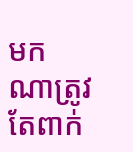មកណាត្រូវតែពាក់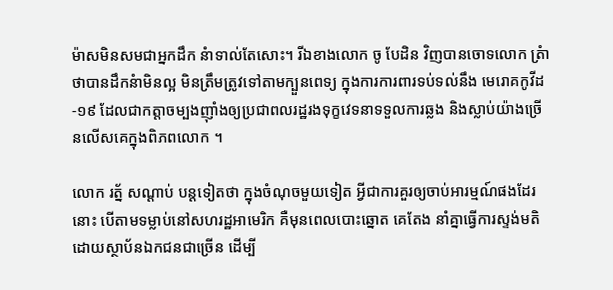ម៉ាសមិនសមជាអ្នកដឹក នំាទាល់តែសោះ។ រីឯខាងលោក ចូ បែដិន វិញបានចោទលោក ត្រំា ថាបានដឹកនំាមិនល្អ មិនត្រឹមត្រូវទៅតាមក្បួនពេទ្យ ក្នុងការការពារទប់ទល់នឹង មេរោគកូវីដ-១៩ ដែលជាកត្តាចម្បងញ៉ាំងឲ្យប្រជាពលរដ្ឋរងទុក្ខវេទនាទទួលការឆ្លង និងស្លាប់យ៉ាងច្រើនលើសគេក្នុងពិភពលោក ។

លោក រត្ន័ សណ្ដាប់ បន្ដទៀតថា ក្នុងចំណុចមួយទៀត អ្វីជាការគួរឲ្យចាប់អារម្មណ៍ផងដែរនោះ បើតាមទម្លាប់នៅសហរដ្ឋអាមេរិក គឺមុនពេលបោះឆ្នោត គេតែង នាំគ្នាធ្វើការស្ទង់មតិដោយស្ថាប័នឯកជនជាច្រើន ដើម្បី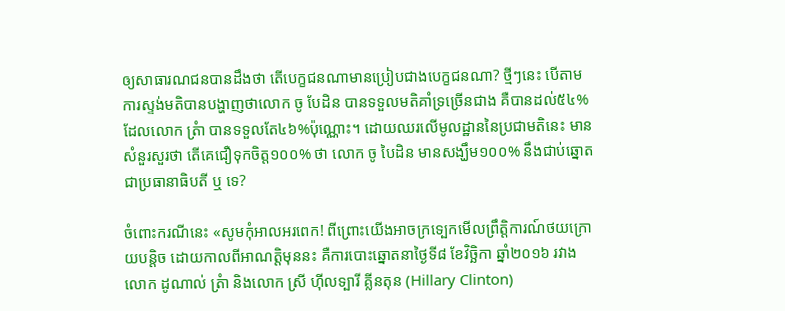ឲ្យសាធារណជនបានដឹងថា តើបេក្ខជនណាមានប្រៀបជាងបេក្ខជនណា? ថ្មីៗនេះ បើតាមការស្ទង់មតិបានបង្ហាញថាលោក ចូ បែដិន បានទទួលមតិគាំទ្រច្រើនជាង គឺបានដល់៥៤% ដែលលោក ត្រំា បានទទួលតែ៤៦%ប៉ុណ្ណោះ។ ដោយឈរលើមូលដ្ឋាននៃប្រជាមតិនេះ មានសំនួរសួរថា តើគេជឿទុកចិត្ត១០០% ថា លោក ចូ បៃដិន មានសង្ឃឹម១០០% នឹងជាប់ឆ្នោតជាប្រធានាធិបតី ឬ ទេ?

ចំពោះករណីនេះ «សូមកុំអាលអរពេក! ពីព្រោះយើងអាចក្រទេ្បកមើលព្រឹត្ដិការណ៍ថយក្រោយបន្ដិច ដោយកាលពីអាណត្ដិមុននះ គឺការបោះឆ្នោតនាថ្ងៃទី៨ ខែវិច្ឆិកា ឆ្នាំ២០១៦ រវាងលោក ដូណាល់ ត្រំា និងលោក ស្រី ហ៊ីលទ្បារី គ្លីនតុន (Hillary Clinton)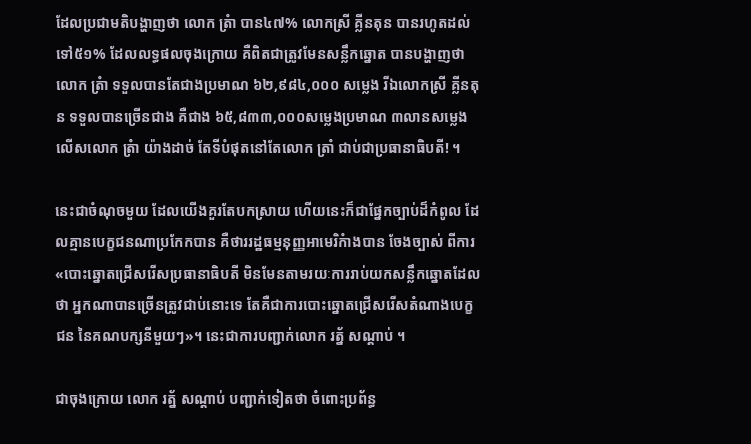ដែលប្រជាមតិបង្ហាញថា លោក ត្រំា បាន៤៧% លោកស្រី គ្លីនតុន បានរហូតដល់ទៅ៥១% ដែលលទ្ធផលចុងក្រោយ គឺពិតជាត្រូវមែនសន្លឹកឆ្នោត បានបង្ហាញថាលោក ត្រំា ទទួលបានតែជាងប្រមាណ ៦២,៩៨៤,០០០ សម្លេង រីឯលោកស្រី គ្លីនតុន ទទួលបានច្រើនជាង គឺជាង ៦៥,៨៣៣,០០០សម្លេងប្រមាណ ៣លានសម្លេងលើសលោក ត្រំា យ៉ាងដាច់ តែទីបំផុតនៅតែលោក ត្រាំ ជាប់ជាប្រធានាធិបតី! ។

នេះជាចំណុចមួយ ដែលយើងគួរតែបកស្រាយ ហើយនេះក៏ជាផ្នែកច្បាប់ដ៏កំពូល ដែលគ្មានបេក្ខជនណាប្រកែកបាន គឺថាររដ្ឋធម្មនុញ្ញអាមេរិកំាងបាន ចែងច្បាស់ ពីការ «បោះឆ្នោតជ្រើសរើសប្រធានាធិបតី មិនមែនតាមរយៈការរាប់យកសន្លឹកឆ្នោតដែលថា អ្នកណាបានច្រើនត្រូវជាប់នោះទេ តែគឺជាការបោះឆ្នោតជ្រើសរើសតំណាងបេក្ខជន នៃគណបក្សនីមួយៗ»។ នេះជាការបញ្ជាក់លោក រត្ន័ សណ្ដាប់ ។

ជាចុងក្រោយ លោក រត្ន័ សណ្ដាប់ បញ្ជាក់ទៀតថា ចំពោះប្រព័ន្ធ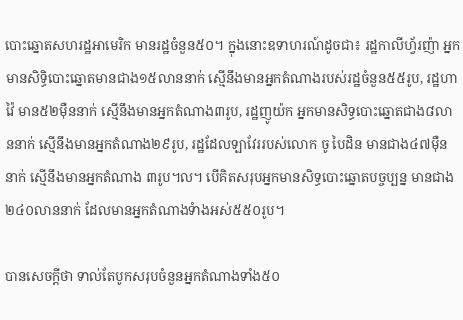បោះឆ្នោតសហរដ្ឋអាមេរិក មានរដ្ឋចំនួន៥០។ ក្នុងនោះឧទាហរណ៍ដូចជា៖ រដ្ឋកាលីហ្វ័រញ៉ា អ្នកមានសិទ្ធិបោះឆ្នោតមានជាង១៥លាននាក់ ស្មើនឹងមានអ្នកតំណាងរបស់រដ្ឋចំនួន៥៥រូប, រដ្ឋហាវ៉ៃ មាន៥២ម៉ឺននាក់ ស្មើនឹងមានអ្នកតំណាង៣រូប, រដ្ឋញូយ៉ក អ្នកមានសិទ្ធបោះឆ្នោតជាង៨លាននាក់ ស្មើនឹងមានអ្នកតំណាង២៩រូប, រដ្ឋដែលទ្បាវែររបស់លោក ចូ បៃដិន មានជាង៤៧ម៉ឺននាក់ ស្មើនឹងមានអ្នកតំណាង ៣រូប។ល។ បើគិតសរុបអ្នកមានសិទ្ធបោះឆ្នោតបច្ចប្បន្ន មានជាង២៤០លាននាក់ ដែលមានអ្នកតំណាងទំាងអស់៥៥០រូប។

បានសេចក្ដីថា ទាល់តែបូកសរុបចំនួនអ្នកតំណាងទាំង៥០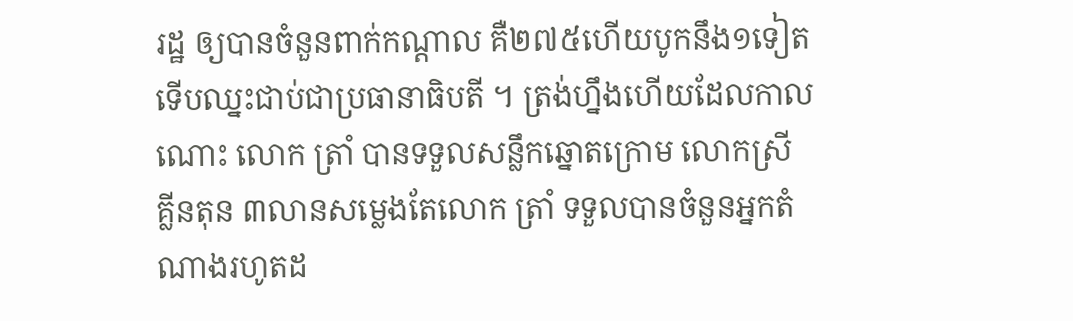រដ្ឋ ឲ្យបានចំនួនពាក់កណ្តាល គឺ២៧៥ហើយបូកនឹង១ទៀត ទើបឈ្នះជាប់ជាប្រធានាធិបតី ។ ត្រង់ហ្នឹងហើយដែលកាលណោះ លោក ត្រាំ បានទទួលសន្លឹកឆ្នោតក្រោម លោកស្រី គ្លីនតុន ៣លានសម្លេងតែលោក ត្រាំ ទទួលបានចំនួនអ្នកតំណាងរហូតដ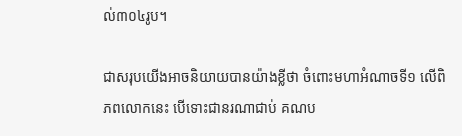ល់៣០៤រូប។

ជាសរុបយើងអាចនិយាយបានយ៉ាងខ្លីថា ចំពោះមហាអំណាចទី១ លើពិភពលោកនេះ បើទោះជានរណាជាប់ គណប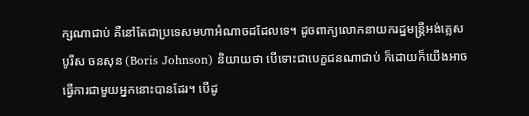ក្សណាជាប់ គឺនៅតែជាប្រទេសមហាអំណាចដដែលទេ។ ដូចពាក្យលោកនាយករដ្ឋមន្រ្ដីអង់គ្លេស បូរីស ចនសុន (Boris Johnson) និយាយថា បើទោះជាបេក្ខជនណាជាប់ ក៏ដោយក៏យើងអាចធ្វើការជាមួយអ្នកនោះបានដែរ។ បើដូ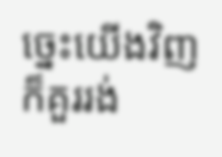ច្នេះយើងវិញ ក៏គួររង់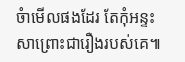ចំាមើលផងដែរ តែកុំអន្ទះសាព្រោះជារឿងរបស់គេ៕